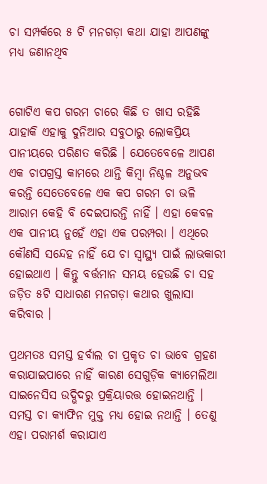ଚା ସମ୍ପର୍କରେ ୫ ଟି ମନଗଡ଼ା କଥା ଯାହା ଆପଣଙ୍କୁ ମଧ୍ୟ ଜଣାନଥିବ


ଗୋଟିଏ କପ ଗରମ ଚାରେ କିଛି ତ ଖାସ ରହିଛି ଯାହାକି ଏହାକୁ ଦୁନିଆର ସବୁଠାରୁ ଲୋକପ୍ରିୟ ପାନୀୟରେ ପରିଣତ କରିଛି । ଯେତେବେଳେ ଆପଣ ଏକ ଚାପଗ୍ରସ୍ତ କାମରେ ଥାନ୍ତି କିମ୍ବା ନିଶ୍ଚଳ ଅନୁଭବ କରନ୍ତି ସେତେବେଳେ ଏକ କପ ଗରମ ଚା ଭଳି ଆରାମ କେହି ବି ଦେଇପାରନ୍ତି ନାହିଁ । ଏହା କେବଳ ଏକ ପାନୀୟ ନୁହେଁ ଏହା ଏକ ପରମ୍ପରା । ଏଥିରେ କୌଣସି ସନ୍ଦେହ ନାହିଁ ଯେ ଚା ସ୍ୱାସ୍ଥ୍ୟ ପାଇଁ ଲାଭକାରୀ ହୋଇଥାଏ । କିନ୍ତୁ ବର୍ତ୍ତମାନ ସମୟ ହେଉଛି ଚା ସହ ଜଡ଼ିତ ୫ଟି ସାଧାରଣ ମନଗଡ଼ା କଥାର ଖୁଲାସା କରିବାର ।

ପ୍ରଥମତଃ ସମସ୍ତ ହର୍ବାଲ ଚା ପ୍ରକୃତ ଚା ଭାବେ ଗ୍ରହଣ କରାଯାଇପାରେ ନାହିଁ କାରଣ ସେଗୁଡ଼ିକ କ୍ୟାମେଲିଆ ସାଇନେସିସ ଉଦ୍ଭିଦରୁ ପ୍ରକ୍ରିୟାରତ୍ତ ହୋଇନଥାନ୍ତି । ସମସ୍ତ ଚା କ୍ୟାଫିନ ମୁକ୍ତ ମଧ୍ୟ ହୋଇ ନଥାନ୍ତି । ତେଣୁ ଏହା ପରାମର୍ଶ କରାଯାଏ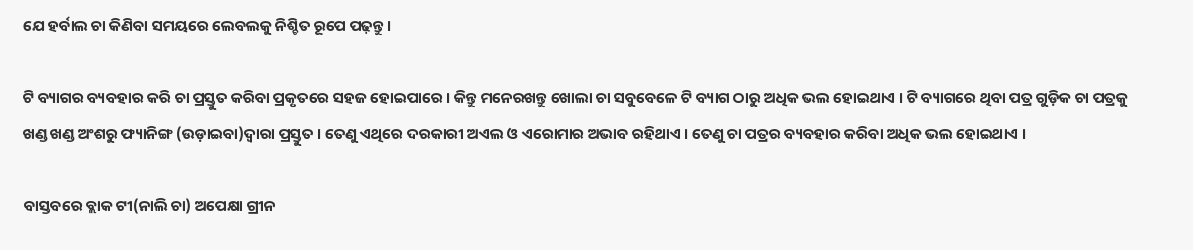ଯେ ହର୍ବାଲ ଚା କିଣିବା ସମୟରେ ଲେବଲକୁ ନିଶ୍ଚିତ ରୂପେ ପଢ଼ନ୍ତୁ ।

ଟି ବ୍ୟାଗର ବ୍ୟବହାର କରି ଚା ପ୍ରସ୍ତୁତ କରିବା ପ୍ରକୃତରେ ସହଜ ହୋଇପାରେ । କିନ୍ତୁ ମନେରଖନ୍ତୁ ଖୋଲା ଚା ସବୁବେଳେ ଟି ବ୍ୟାଗ ଠାରୁ ଅଧିକ ଭଲ ହୋଇଥାଏ । ଟି ବ୍ୟାଗରେ ଥିବା ପତ୍ର ଗୁଡ଼ିକ ଚା ପତ୍ରକୁ ଖଣ୍ଡ ଖଣ୍ଡ ଅଂଶରୁ ଫ୍ୟାନିଙ୍ଗ (ଉଡ଼ାଇବା)ଦ୍ୱାରା ପ୍ରସ୍ତୁତ । ତେଣୁ ଏଥିରେ ଦରକାରୀ ଅଏଲ ଓ ଏରୋମାର ଅଭାବ ରହିଥାଏ । ତେଣୁ ଚା ପତ୍ରର ବ୍ୟବହାର କରିବା ଅଧିକ ଭଲ ହୋଇଥାଏ ।

ବାସ୍ତବରେ ବ୍ଲାକ ଟୀ(ନାଲି ଚା) ଅପେକ୍ଷା ଗ୍ରୀନ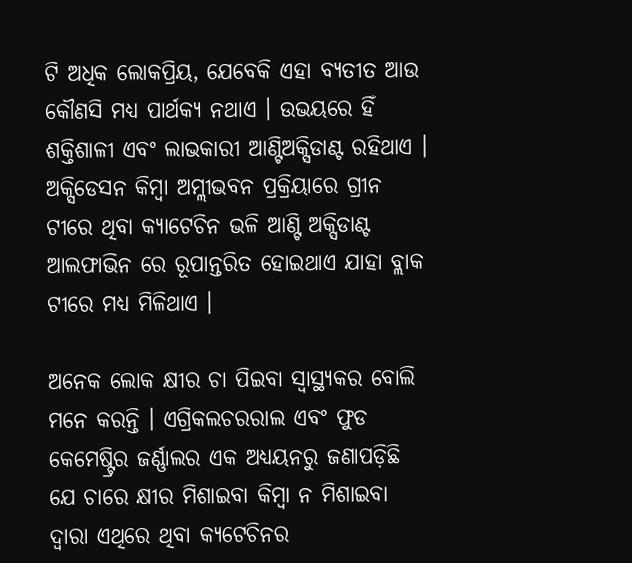ଟି ଅଧିକ ଲୋକପ୍ରିୟ, ଯେବେକି ଏହା ବ୍ୟତୀତ ଆଉ କୌଣସି ମଧ୍ୟ ପାର୍ଥକ୍ୟ ନଥାଏ । ଉଭୟରେ ହିଁ ଶକ୍ତିଶାଳୀ ଏବଂ ଲାଭକାରୀ ଆଣ୍ଟିଅକ୍ସିଡାଣ୍ଟ ରହିଥାଏ । ଅକ୍ସିଡେସନ କିମ୍ବା ଅମ୍ଲୀଭବନ ପ୍ରକ୍ରିୟାରେ ଗ୍ରୀନ ଟୀରେ ଥିବା କ୍ୟାଟେଚିନ ଭଳି ଆଣ୍ଟି ଅକ୍ସିଡାଣ୍ଟ ଆଲଫାଭିନ ରେ ରୂପାନ୍ତରିତ ହୋଇଥାଏ ଯାହା ବ୍ଲାକ ଟୀରେ ମଧ୍ୟ ମିଳିଥାଏ ।

ଅନେକ ଲୋକ କ୍ଷୀର ଚା ପିଇବା ସ୍ୱାସ୍ଥ୍ୟକର ବୋଲି ମନେ କରନ୍ତି । ଏଗ୍ରିକଲଚରରାଲ ଏବଂ ଫୁଡ କେମେଷ୍ଟ୍ରିର ଜର୍ଣ୍ଣାଲର ଏକ ଅଧ୍ୟୟନରୁ ଜଣାପଡ଼ିଛି ଯେ ଚାରେ କ୍ଷୀର ମିଶାଇବା କିମ୍ବା ନ ମିଶାଇବା ଦ୍ୱାରା ଏଥିରେ ଥିବା କ୍ୟଟେଚିନର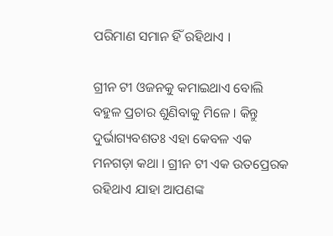ପରିମାଣ ସମାନ ହିଁ ରହିଥାଏ ।

ଗ୍ରୀନ ଟୀ ଓଜନକୁ କମାଇଥାଏ ବୋଲି ବହୁଳ ପ୍ରଚାର ଶୁଣିବାକୁ ମିଳେ । କିନ୍ତୁ ଦୁର୍ଭାଗ୍ୟବଶତଃ ଏହା କେବଳ ଏକ ମନଗଡ଼ା କଥା । ଗ୍ରୀନ ଟୀ ଏକ ଉତପ୍ରେରକ ରହିଥାଏ ଯାହା ଆପଣଙ୍କ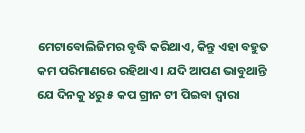ମେଟାବୋଲିଜିମର ବୃଦ୍ଧି କରିଥାଏ, କିନ୍ତୁ ଏହା ବହୁତ କମ ପରିମାଣରେ ରହିଥାଏ । ଯଦି ଆପଣ ଭାବୁଥାନ୍ତି ଯେ ଦିନକୁ ୪ରୁ ୫ କପ ଗ୍ରୀନ ଟୀ ପିଇବା ଦ୍ୱାରା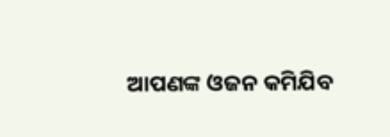ଆପଣଙ୍କ ଓଜନ କମିଯିବ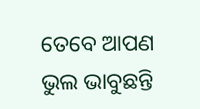ତେବେ ଆପଣ ଭୁଲ ଭାବୁଛନ୍ତି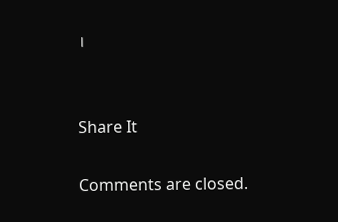।


Share It

Comments are closed.